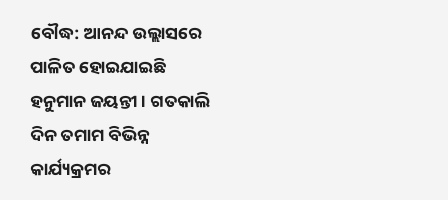ବୌଦ୍ଧ: ଆନନ୍ଦ ଉଲ୍ଲାସରେ ପାଳିତ ହୋଇଯାଇଛି ହନୁମାନ ଜୟନ୍ତୀ । ଗତକାଲି ଦିନ ତମାମ ବିଭିନ୍ନ କାର୍ଯ୍ୟକ୍ରମର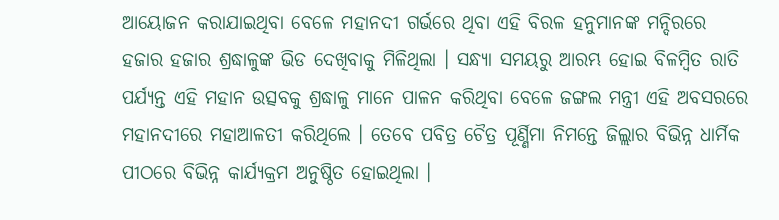ଆୟୋଜନ କରାଯାଇଥିବା ବେଳେ ମହାନଦୀ ଗର୍ଭରେ ଥିବା ଏହି ବିରଳ ହନୁମାନଙ୍କ ମନ୍ଦିରରେ ହଜାର ହଜାର ଶ୍ରଦ୍ଧାଳୁଙ୍କ ଭିଡ ଦେଖିବାକୁ ମିଳିଥିଲା । ସନ୍ଧ୍ୟା ସମୟରୁ ଆରମ୍ଭ ହୋଇ ବିଳମ୍ବିତ ରାତି ପର୍ଯ୍ୟନ୍ତ ଏହି ମହାନ ଉତ୍ସବକୁ ଶ୍ରଦ୍ଧାଳୁ ମାନେ ପାଳନ କରିଥିବା ବେଳେ ଜଙ୍ଗଲ ମନ୍ତ୍ରୀ ଏହି ଅବସରରେ ମହାନଦୀରେ ମହାଆଳତୀ କରିଥିଲେ । ତେବେ ପବିତ୍ର ଚୈତ୍ର ପୂର୍ଣ୍ଣିମା ନିମନ୍ତେ ଜିଲ୍ଲାର ବିଭିନ୍ନ ଧାର୍ମିକ ପୀଠରେ ବିଭିନ୍ନ କାର୍ଯ୍ୟକ୍ରମ ଅନୁଷ୍ଠିତ ହୋଇଥିଲା ।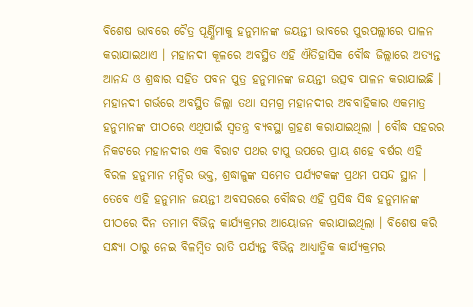ବିଶେଷ ଭାବରେ ଚୈତ୍ର ପୂର୍ଣ୍ଣିମାକୁ ହନୁମାନଙ୍କ ଜୟନ୍ତୀ ଭାବରେ ପୁରପଲ୍ଲୀରେ ପାଳନ କରାଯାଇଥାଏ । ମହାନଦୀ କୂଳରେ ଅବସ୍ଥିତ ଏହି ଐତିହାସିକ ବୌଦ୍ଧ ଜିଲ୍ଲାରେ ଅତ୍ୟନ୍ତ ଆନନ୍ଦ ଓ ଶ୍ରଦ୍ଧାର ସହିତ ପବନ ପୁତ୍ର ହନୁମାନଙ୍କ ଜୟନ୍ତୀ ଉତ୍ସବ ପାଳନ କରାଯାଇଛି ।
ମହାନଦୀ ଗର୍ଭରେ ଅବସ୍ଥିତ ଜିଲ୍ଲା ତଥା ସମଗ୍ର ମହାନଦୀର ଅବବାହିକାର ଏକମାତ୍ର ହନୁମାନଙ୍କ ପୀଠରେ ଏଥିପାଇଁ ସ୍ବତନ୍ତ୍ର ବ୍ୟବସ୍ଥା ଗ୍ରହଣ କରାଯାଇଥିଲା । ବୌଦ୍ଧ ସହରର ନିକଟରେ ମହାନଦୀର ଏକ ବିରାଟ ପଥର ଟାପୁ ଉପରେ ପ୍ରାୟ ଶହେ ବର୍ଷର ଏହି ବିରଳ ହନୁମାନ ମନ୍ଦିର ଭକ୍ତ, ଶ୍ରଦ୍ଧାଳୁଙ୍କ ସମେତ ପର୍ଯ୍ୟଟକଙ୍କ ପ୍ରଥମ ପସନ୍ଦ ସ୍ଥାନ । ତେବେ ଏହି ହନୁମାନ ଜୟନ୍ତୀ ଅବସରରେ ବୌଦ୍ଧର ଏହି ପ୍ରସିଦ୍ଧ ସିଦ୍ଧ ହନୁମାନଙ୍କ ପୀଠରେ ଦିନ ତମାମ ବିଭିନ୍ନ କାର୍ଯ୍ୟକ୍ରମର ଆୟୋଜନ କରାଯାଇଥିଲା । ବିଶେଷ କରି ସନ୍ଧ୍ୟା ଠାରୁ ନେଇ ବିଳମ୍ବିତ ରାତି ପର୍ଯ୍ୟନ୍ତ ବିଭିନ୍ନ ଆଧ୍ୟାତ୍ମିକ କାର୍ଯ୍ୟକ୍ରମର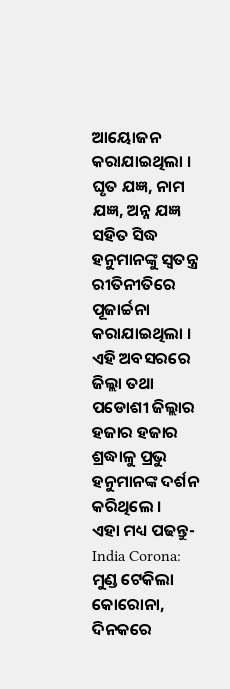ଆୟୋଜନ କରାଯାଇଥିଲା । ଘୃତ ଯଜ୍ଞ, ନାମ ଯଜ୍ଞ, ଅନ୍ନ ଯଜ୍ଞ ସହିତ ସିଦ୍ଧ ହନୁମାନଙ୍କୁ ସ୍ବତନ୍ତ୍ର ରୀତିନୀତିରେ ପୂଜାର୍ଚ୍ଚନା କରାଯାଇଥିଲା । ଏହି ଅବସରରେ ଜିଲ୍ଲା ତଥା ପଡୋଶୀ ଜିଲ୍ଲାର ହଜାର ହଜାର ଶ୍ରଦ୍ଧାଳୁ ପ୍ରଭୁ ହନୁମାନଙ୍କ ଦର୍ଶନ କରିଥିଲେ ।
ଏହା ମଧ୍ୟ ପଢନ୍ତୁ- India Corona: ମୁଣ୍ଡ ଟେକିଲା କୋରୋନା, ଦିନକରେ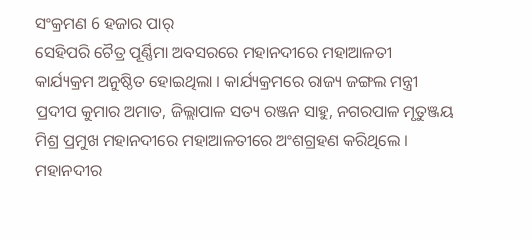ସଂକ୍ରମଣ 6 ହଜାର ପାର୍
ସେହିପରି ଚୈତ୍ର ପୂର୍ଣ୍ଣିମା ଅବସରରେ ମହାନଦୀରେ ମହାଆଳତୀ କାର୍ଯ୍ୟକ୍ରମ ଅନୁଷ୍ଠିତ ହୋଇଥିଲା । କାର୍ଯ୍ୟକ୍ରମରେ ରାଜ୍ୟ ଜଙ୍ଗଲ ମନ୍ତ୍ରୀ ପ୍ରଦୀପ କୁମାର ଅମାତ, ଜିଲ୍ଲାପାଳ ସତ୍ୟ ରଞ୍ଜନ ସାହୁ, ନଗରପାଳ ମୃତୁଞ୍ଜୟ ମିଶ୍ର ପ୍ରମୁଖ ମହାନଦୀରେ ମହାଆଳତୀରେ ଅଂଶଗ୍ରହଣ କରିଥିଲେ । ମହାନଦୀର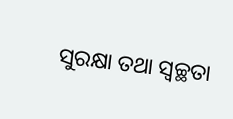ସୁରକ୍ଷା ତଥା ସ୍ବଚ୍ଛତା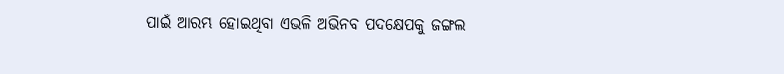ପାଇଁ ଆରମ୍ଭ ହୋଇଥିବା ଏଭଳି ଅଭିନବ ପଦକ୍ଷେପକୁ ଜଙ୍ଗଲ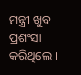ମନ୍ତ୍ରୀ ଖୁବ ପ୍ରଶଂସା କରିଥିଲେ ।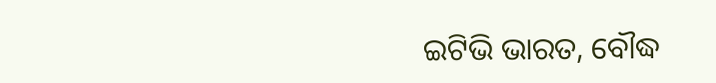ଇଟିଭି ଭାରତ, ବୌଦ୍ଧ